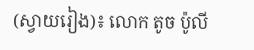(ស្វាយរៀង)៖ លោក តូច ប៉ូលី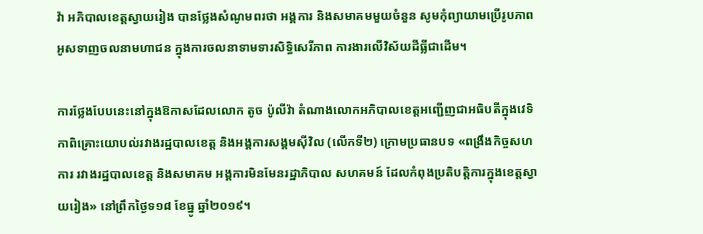វ៉ា អភិបាលខេត្តស្វាយរៀង បានថ្លែងសំណូមពរថា អង្គការ និងសមាគមមួយចំនួន សូមកុំព្យាយាមប្រើរូបភាពអូសទាញចលនាមហាជន ក្នុងការចលនាទាមទារសិទ្ធិសេរីភាព ការងារលើវិស័យដីធ្លីជាដើម។

ការថ្លែងបែបនេះនៅក្នុងឱកាសដែលលោក តូច ប៉ូលីវ៉ា តំណាងលោកអភិបាលខេត្តអញ្ជើញជាអធិបតីក្នុងវេទិកាពិគ្រោះយោបល់រវាងរដ្ឋបាលខេត្ត និងអង្គការសង្គមស៊ីវិល (លើកទី២) ក្រោមប្រធានបទ «ពង្រឹងកិច្ចសហការ រវាងរដ្ឋបាលខេត្ត និងសមាគម អង្គការមិនមែនរដ្ឋាភិបាល សហគមន៍ ដែលកំពុងប្រតិបត្តិការក្នុងខេត្តស្វាយរៀង» នៅព្រឹកថ្ងៃទ១៨ ខែធ្នូ ឆ្នាំ២០១៩។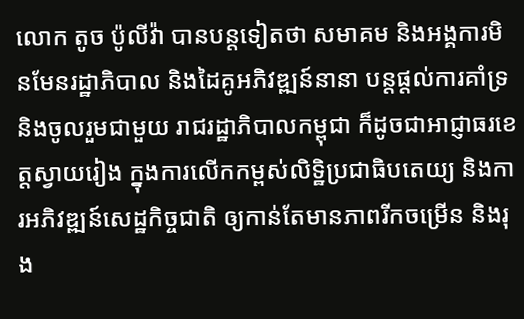លោក តូច ប៉ូលីវ៉ា បានបន្តទៀតថា សមាគម និងអង្គការមិនមែនរដ្ឋាភិបាល និងដៃគូអភិវឌ្ឍន៍នានា បន្តផ្តល់ការគាំទ្រ និងចូលរួមជាមួយ រាជរដ្ឋាភិបាលកម្ពុជា ក៏ដូចជាអាជ្ញាធរខេត្តស្វាយរៀង ក្នុងការលើកកម្ពស់លិទ្ឋិប្រជាធិបតេយ្យ និងការអភិវឌ្ឍន៍សេដ្ឋកិច្ចជាតិ ឲ្យកាន់តែមានភាពរីកចម្រើន និងរុង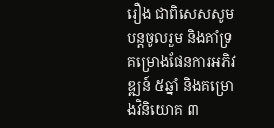រឿង ជាពិសេសសូមបន្តចូលរួម និងគាំទ្រគម្រោងផែនការអភិវឌ្ឍន៍ ៥ឆ្នាំ និងគម្រោងវិនិយោគ ៣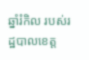ឆ្នាំរំកិល របស់រដ្ឋបាលខេត្ត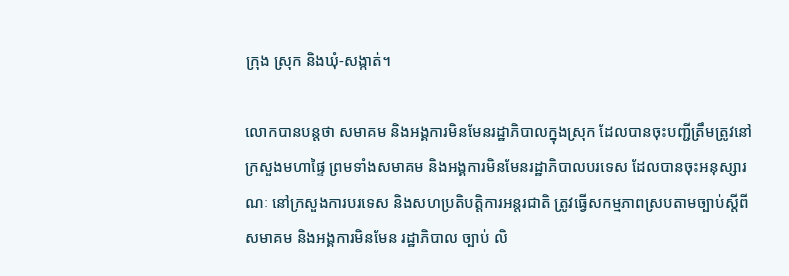ក្រុង ស្រុក និងឃុំ-សង្កាត់។

លោកបានបន្តថា សមាគម និងអង្គការមិនមែនរដ្ឋាភិបាលក្នុងស្រុក ដែលបានចុះបញ្ជីត្រឹមត្រូវនៅក្រសួងមហាផ្ទៃ ព្រមទាំងសមាគម និងអង្គការមិនមែនរដ្ឋាភិបាលបរទេស ដែលបានចុះអនុស្សារណៈ នៅក្រសួងការបរទេស និងសហប្រតិបត្តិការអន្តរជាតិ ត្រូវធ្វើសកម្មភាពស្របតាមច្បាប់ស្តីពីសមាគម និងអង្គការមិនមែន រដ្ឋាភិបាល ច្បាប់ លិ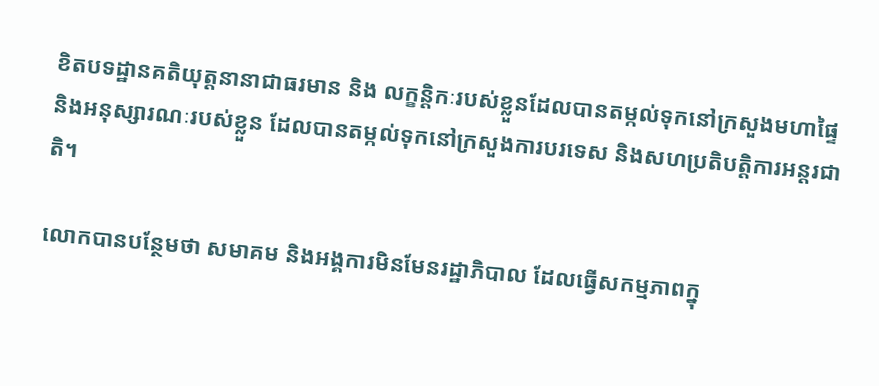ខិតបទដ្ឋានគតិយុត្តនានាជាធរមាន និង លក្ខន្តិកៈរបស់ខ្លួនដែលបានតម្កល់ទុកនៅក្រសួងមហាផ្ទៃ និងអនុស្សារណៈរបស់ខ្លួន ដែលបានតម្កល់ទុកនៅក្រសួងការបរទេស និងសហប្រតិបត្តិការអន្តរជាតិ។

លោកបានបន្ថែមថា សមាគម និងអង្គការមិនមែនរដ្ឋាភិបាល ដែលធ្វើសកម្មភាពក្នុ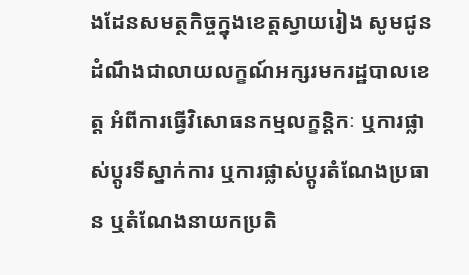ងដែនសមត្ថកិច្ចក្នុងខេត្តស្វាយរៀង សូមជូនដំណឹងជាលាយលក្ខណ៍អក្សរមករដ្ឋបាលខេត្ត អំពីការធ្វើវិសោធនកម្មលក្ខន្តិកៈ ឬការផ្លាស់ប្តូរទីស្នាក់ការ ឬការផ្លាស់ប្តូរតំណែងប្រធាន ឬតំណែងនាយកប្រតិ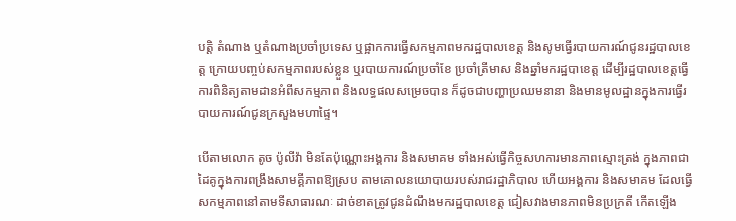បត្តិ តំណាង ឬតំណាងប្រចាំប្រទេស ឬផ្អាកការធ្វើសកម្មភាពមករដ្ឋបាលខេត្ត និងសូមធ្វើរបាយការណ៍ជូនរដ្ឋបាលខេត្ត ក្រោយបញ្ចប់សកម្មភាពរបស់ខ្លួន ឬរបាយការណ៍ប្រចាំខែ ប្រចាំត្រីមាស និងឆ្នាំមករដ្ឋបាខេត្ត ដើម្បីរដ្ឋបាលខេត្តធ្វើការពិនិត្យតាមដានអំពីសកម្មភាព និងលទ្ធផលសម្រេចបាន ក៏ដូចជាបញ្ហាប្រឈមនានា និងមានមូលដ្ឋានក្នុងការធ្វើរបាយការណ៍ជូនក្រសួងមហាផ្ទៃ។

បើតាមលោក តូច ប៉ូលីវ៉ា មិនតែប៉ុណ្ណោះអង្គការ និងសមាគម ទាំងអស់ធ្វើកិច្ចសហការមានភាពស្មោះត្រង់ ក្នុងភាពជាដៃគូក្នុងការពង្រឹងសាមគ្គីភាពឱ្យស្រប តាមគោលនយោបាយរបស់រាជរដ្ឋាភិបាល ហើយអង្គការ និងសមាគម ដែលធ្វើសកម្មភាពនៅតាមទីសាធារណៈ ដាច់ខាតត្រូវជូនដំណឹងមករដ្ឋបាលខេត្ត ជៀសវាងមានភាពមិនប្រក្រតី កើតឡើង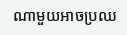ណាមួយអាចប្រឈ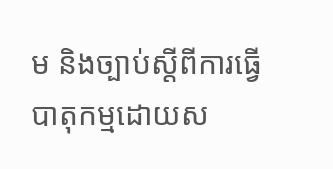ម និងច្បាប់ស្តីពីការធ្វើបាតុកម្មដោយស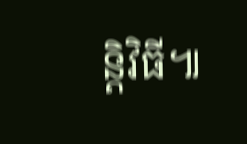ន្តិវិធី៕